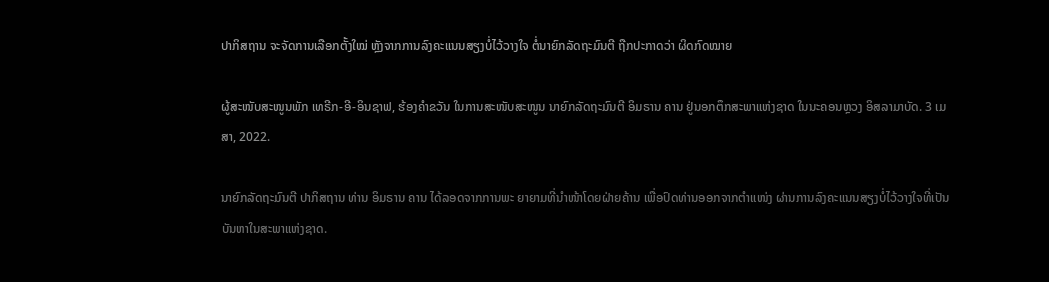ປາກິສຖານ ຈະຈັດການເລືອກຕັ້ງໃໝ່ ຫຼັງຈາກການລົງຄະແນນສຽງບໍ່ໄວ້ວາງໃຈ ຕໍ່ນາຍົກລັດຖະມົນຕີ ຖືກປະກາດວ່າ ຜິດກົດໝາຍ

ຜູ້ສະໜັບສະໜູນພັກ ເທຣີກ-ອີ-ອິນຊາຟ, ຮ້ອງຄຳຂວັນ ໃນການສະໜັບສະໜູນ ນາຍົກລັດຖະມົນຕີ ອິມຣານ ຄານ ຢູ່ນອກຕຶກສະພາແຫ່ງຊາດ ໃນນະຄອນຫຼວງ ອິສລາມາບັດ. 3 ເມສາ, 2022.

ນາຍົກລັດຖະມົນຕີ ປາກິສຖານ ທ່ານ ອິມຣານ ຄານ ໄດ້ລອດຈາກການພະ ຍາຍາມທີ່ນຳໜ້າໂດຍຝ່າຍຄ້ານ ເພື່ອປົດທ່ານອອກຈາກຕຳແໜ່ງ ຜ່ານການລົງຄະແນນສຽງບໍ່ໄວ້ວາງໃຈທີ່ເປັນບັນຫາໃນສະພາແຫ່ງຊາດ.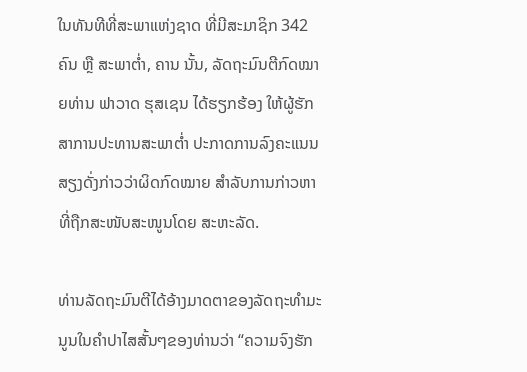ໃນທັນທີທີ່ສະພາແຫ່ງຊາດ ທີ່ມີສະມາຊິກ 342 ຄົນ ຫຼື ສະພາຕໍ່າ, ຄານ ນັ້ນ, ລັດຖະມົນຕີກົດໝາຍທ່ານ ຟາວາດ ຮຸສເຊນ ໄດ້ຮຽກຮ້ອງ ໃຫ້ຜູ້ຮັກສາການປະທານສະພາຕໍ່າ ປະກາດການລົງຄະແນນສຽງດັ່ງກ່າວວ່າຜິດກົດໝາຍ ສຳລັບການກ່າວຫາ ທີ່ຖືກສະໜັບສະໜູນໂດຍ ສະຫະລັດ.

ທ່ານລັດຖະມົນຕີໄດ້ອ້າງມາດຕາຂອງລັດຖະທຳມະນູນໃນຄຳປາໄສສັ້ນໆຂອງທ່ານວ່າ “ຄວາມຈົງຮັກ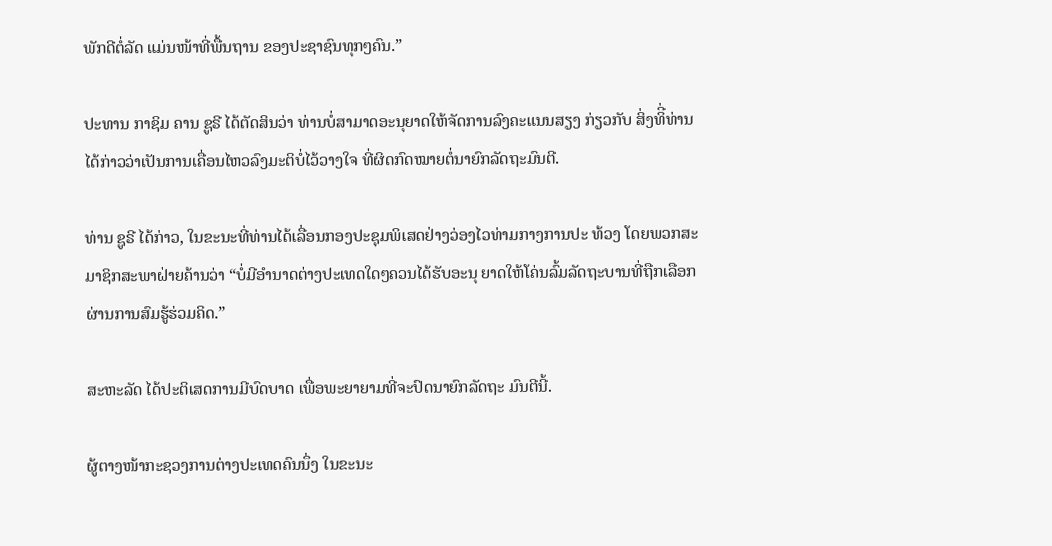ພັກດີຕໍ່ລັດ ແມ່ນໜ້າທີ່ພື້ນຖານ ຂອງປະຊາຊົນທຸກໆຄົນ.”

ປະທານ ກາຊິມ ຄານ ຊູຣີ ໄດ້ຕັດສິນວ່າ ທ່ານບໍ່ສາມາດອະນຸຍາດໃຫ້ຈັດການລົງຄະແນນສຽງ ກ່ຽວກັບ ສິ່ງທິີ່ທ່ານໄດ້ກ່າວວ່າເປັນການເຄື່ອນໄຫວລົງມະຕິບໍ່ໄວ້ວາງໃຈ ທີ່ຜິດກົດໝາຍຕໍ່ນາຍົກລັດຖະມົນຕີ.

ທ່ານ ຊູຣີ ໄດ້ກ່າວ, ໃນຂະນະທີ່ທ່ານໄດ້ເລື່ອນກອງປະຊຸມພິເສດຢ່າງວ່ອງໄວທ່າມກາງການປະ ທ້ວງ ໂດຍພວກສະມາຊິກສະພາຝ່າຍຄ້ານວ່າ “ບໍ່ມີອຳນາດຕ່າງປະເທດໃດໆຄວນໄດ້ຮັບອະນຸ ຍາດໃຫ້ໂຄ່ນລົ້ມລັດຖະບານທີ່ຖືກເລືອກຜ່ານການສົມຮູ້ຮ່ວມຄິດ.”

ສະຫະລັດ ໄດ້ປະຕິເສດການມີບົດບາດ ເພື່ອພະຍາຍາມທີ່ຈະປົດນາຍົກລັດຖະ ມົນຕີນີ້.

ຜູ້ຕາງໜ້າກະຊວງການຕ່າງປະເທດຄົນນຶ່ງ ໃນຂະນະ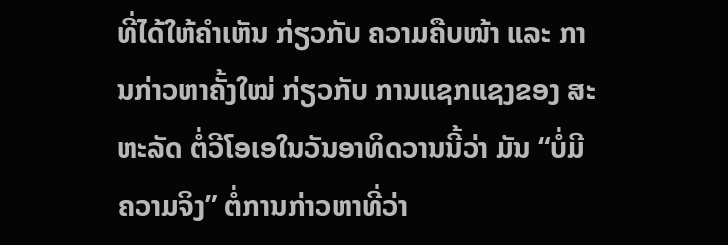ທີ່ໄດ້ໃຫ້ຄຳເຫັນ ກ່ຽວກັບ ຄວາມຄືບໜ້າ ແລະ ການກ່າວຫາຄັ້ງໃໝ່ ກ່ຽວກັບ ການແຊກແຊງຂອງ ສະ ຫະລັດ ຕໍ່ວີໂອເອໃນວັນອາທິດວານນີ້ວ່າ ມັນ “ບໍ່ມີຄວາມຈິງ” ຕໍ່ການກ່າວຫາທີ່ວ່າ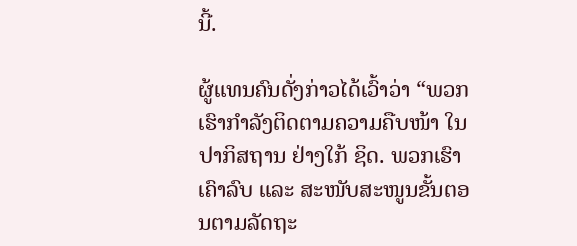ນີ້.

ຜູ້ແທນຄົນດັ່ງກ່າວໄດ້ເວົ້າວ່າ “ພວກເຮົາກຳລັງຕິດຕາມຄວາມຄືບໜ້າ ໃນ ປາກິສຖານ ຢ່າງໃກ້ ຊິດ. ພວກເຮົາເຄົາລົບ ແລະ ສະໜັບສະໜູນຂັ້ນຕອນຕາມລັດຖະ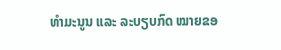ທຳມະນູນ ແລະ ລະບຽບກົດ ໝາຍຂອ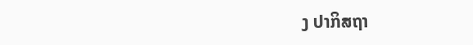ງ ປາກິສຖາ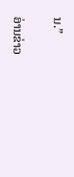ນ.”

ອ່ານຂ່າວ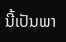ນີ້ເປັນພາ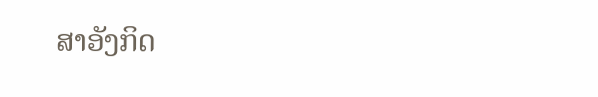ສາອັງກິດ